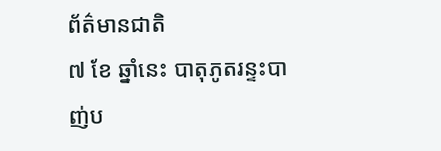ព័ត៌មានជាតិ
៧ ខែ ឆ្នាំនេះ បាតុភូតរន្ទះបាញ់ប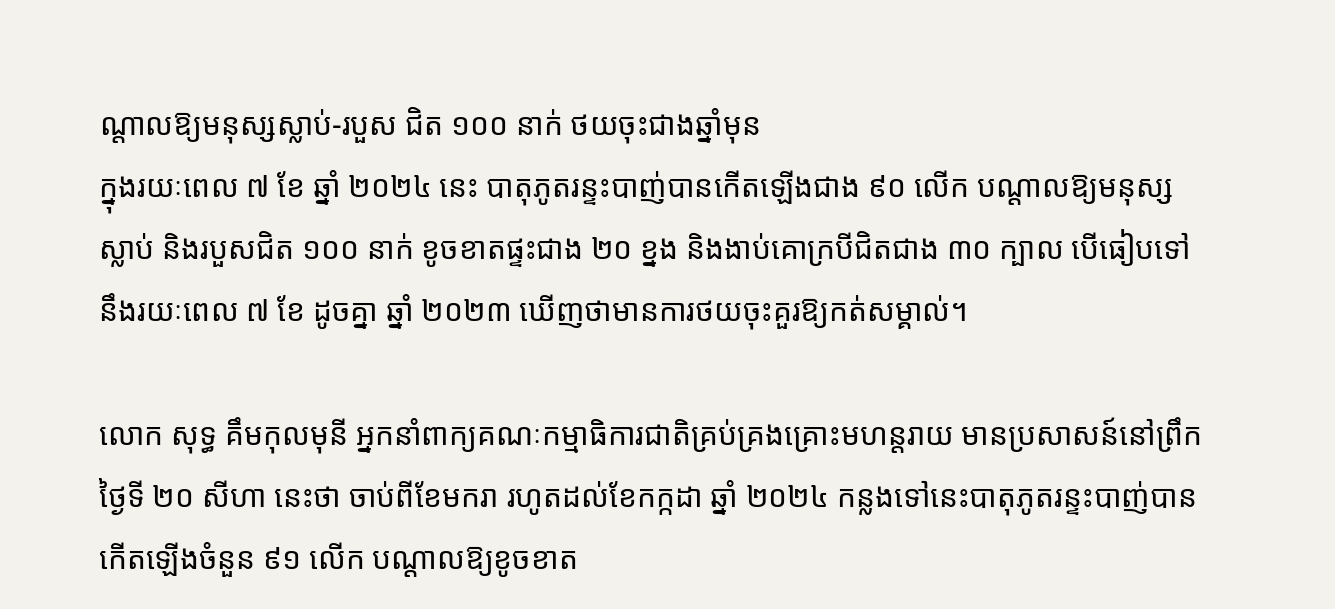ណ្តាលឱ្យមនុស្សស្លាប់-របួស ជិត ១០០ នាក់ ថយចុះជាងឆ្នាំមុន
ក្នុងរយៈពេល ៧ ខែ ឆ្នាំ ២០២៤ នេះ បាតុភូតរន្ទះបាញ់បានកើតឡើងជាង ៩០ លើក បណ្តាលឱ្យមនុស្សស្លាប់ និងរបួសជិត ១០០ នាក់ ខូចខាតផ្ទះជាង ២០ ខ្នង និងងាប់គោក្របីជិតជាង ៣០ ក្បាល បើធៀបទៅនឹងរយៈពេល ៧ ខែ ដូចគ្នា ឆ្នាំ ២០២៣ ឃើញថាមានការថយចុះគួរឱ្យកត់សម្គាល់។

លោក សុទ្ធ គឹមកុលមុនី អ្នកនាំពាក្យគណៈកម្មាធិការជាតិគ្រប់គ្រងគ្រោះមហន្តរាយ មានប្រសាសន៍នៅព្រឹកថ្ងៃទី ២០ សីហា នេះថា ចាប់ពីខែមករា រហូតដល់ខែកក្កដា ឆ្នាំ ២០២៤ កន្លងទៅនេះបាតុភូតរន្ទះបាញ់បានកើតឡើងចំនួន ៩១ លើក បណ្តាលឱ្យខូចខាត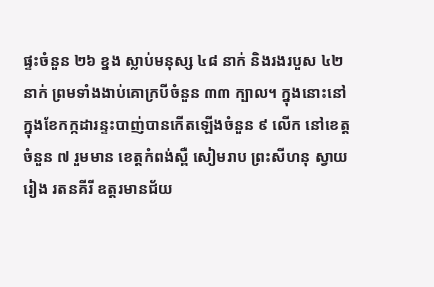ផ្ទះចំនួន ២៦ ខ្នង ស្លាប់មនុស្ស ៤៨ នាក់ និងរងរបួស ៤២ នាក់ ព្រមទាំងងាប់គោក្របីចំនួន ៣៣ ក្បាល។ ក្នុងនោះនៅក្នុងខែកក្កដារន្ទះបាញ់បានកើតឡើងចំនួន ៩ លើក នៅខេត្តចំនួន ៧ រួមមាន ខេត្តកំពង់ស្ពឺ សៀមរាប ព្រះសីហនុ ស្វាយរៀង រតនគីរី ឧត្តរមានជ័យ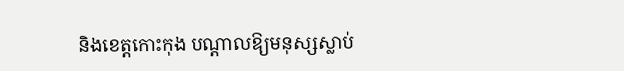និងខេត្តកោះកុង បណ្តាលឱ្យមនុស្សស្លាប់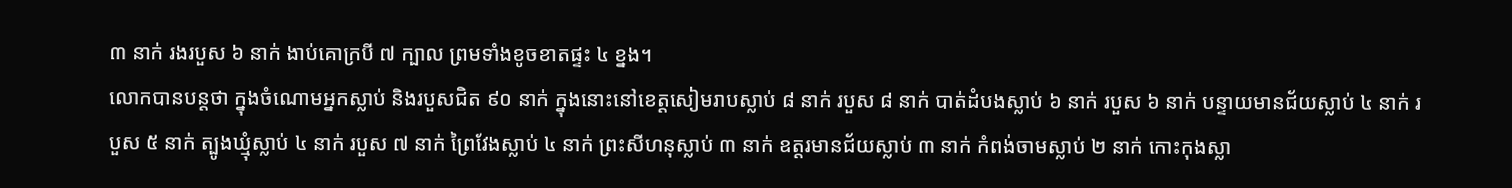៣ នាក់ រងរបួស ៦ នាក់ ងាប់គោក្របី ៧ ក្បាល ព្រមទាំងខូចខាតផ្ទះ ៤ ខ្នង។
លោកបានបន្តថា ក្នុងចំណោមអ្នកស្លាប់ និងរបួសជិត ៩០ នាក់ ក្នុងនោះនៅខេត្តសៀមរាបស្លាប់ ៨ នាក់ របួស ៨ នាក់ បាត់ដំបងស្លាប់ ៦ នាក់ របួស ៦ នាក់ បន្ទាយមានជ័យស្លាប់ ៤ នាក់ របួស ៥ នាក់ ត្បូងឃ្មុំស្លាប់ ៤ នាក់ របួស ៧ នាក់ ព្រៃវែងស្លាប់ ៤ នាក់ ព្រះសីហនុស្លាប់ ៣ នាក់ ឧត្តរមានជ័យស្លាប់ ៣ នាក់ កំពង់ចាមស្លាប់ ២ នាក់ កោះកុងស្លា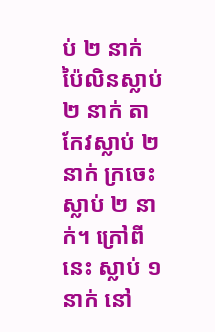ប់ ២ នាក់ ប៉ៃលិនស្លាប់ ២ នាក់ តាកែវស្លាប់ ២ នាក់ ក្រចេះស្លាប់ ២ នាក់។ ក្រៅពីនេះ ស្លាប់ ១ នាក់ នៅ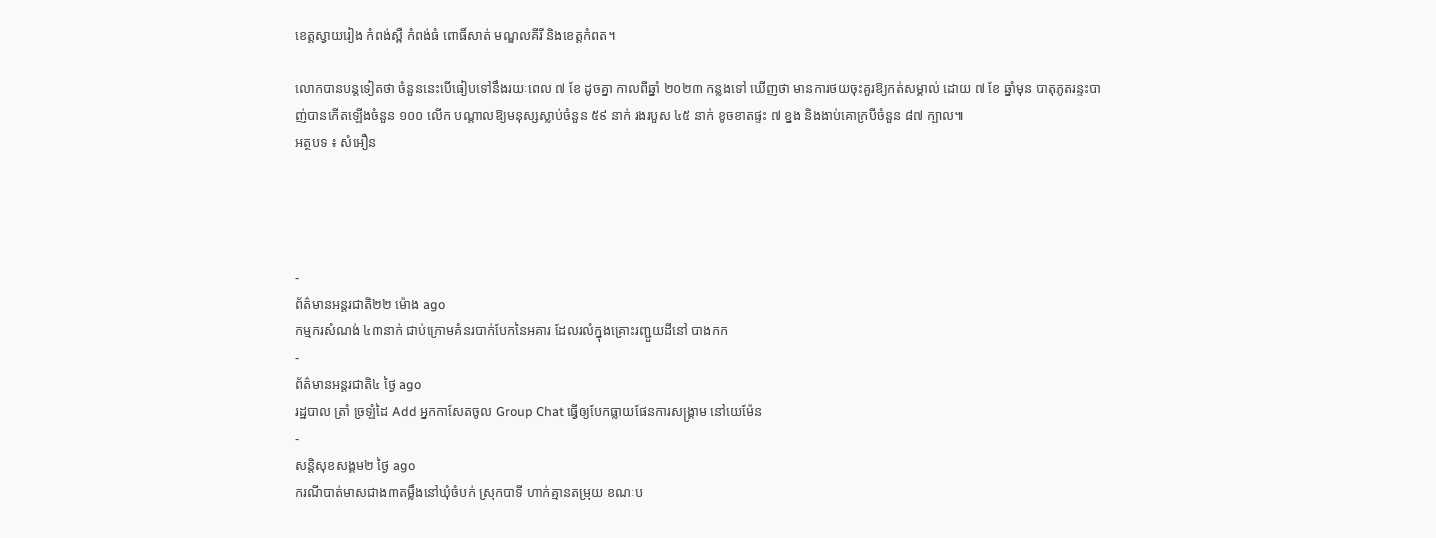ខេត្តស្វាយរៀង កំពង់ស្ពឺ កំពង់ធំ ពោធិ៍សាត់ មណ្ឌលគីរី និងខេត្តកំពត។

លោកបានបន្តទៀតថា ចំនួននេះបើធៀបទៅនឹងរយៈពេល ៧ ខែ ដូចគ្នា កាលពីឆ្នាំ ២០២៣ កន្លងទៅ ឃើញថា មានការថយចុះគួរឱ្យកត់សម្គាល់ ដោយ ៧ ខែ ឆ្នាំមុន បាតុភូតរន្ទះបាញ់បានកើតឡើងចំនួន ១០០ លើក បណ្តាលឱ្យមនុស្សស្លាប់ចំនួន ៥៩ នាក់ រងរបួស ៤៥ នាក់ ខូចខាតផ្ទះ ៧ ខ្នង និងងាប់គោក្របីចំនួន ៨៧ ក្បាល៕
អត្ថបទ ៖ សំអឿន




-
ព័ត៌មានអន្ដរជាតិ២២ ម៉ោង ago
កម្មករសំណង់ ៤៣នាក់ ជាប់ក្រោមគំនរបាក់បែកនៃអគារ ដែលរលំក្នុងគ្រោះរញ្ជួយដីនៅ បាងកក
-
ព័ត៌មានអន្ដរជាតិ៤ ថ្ងៃ ago
រដ្ឋបាល ត្រាំ ច្រឡំដៃ Add អ្នកកាសែតចូល Group Chat ធ្វើឲ្យបែកធ្លាយផែនការសង្គ្រាម នៅយេម៉ែន
-
សន្តិសុខសង្គម២ ថ្ងៃ ago
ករណីបាត់មាសជាង៣តម្លឹងនៅឃុំចំបក់ ស្រុកបាទី ហាក់គ្មានតម្រុយ ខណៈប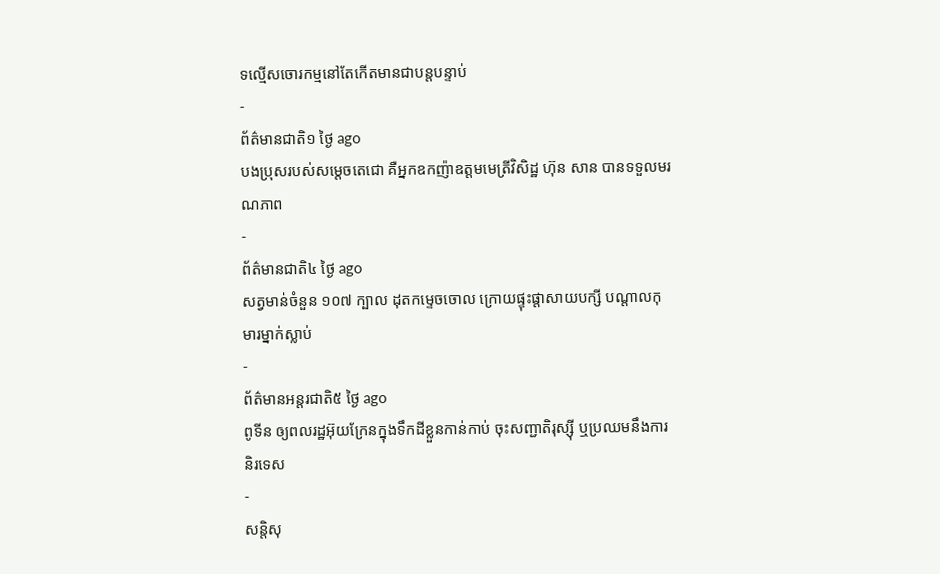ទល្មើសចោរកម្មនៅតែកើតមានជាបន្តបន្ទាប់
-
ព័ត៌មានជាតិ១ ថ្ងៃ ago
បងប្រុសរបស់សម្ដេចតេជោ គឺអ្នកឧកញ៉ាឧត្តមមេត្រីវិសិដ្ឋ ហ៊ុន សាន បានទទួលមរណភាព
-
ព័ត៌មានជាតិ៤ ថ្ងៃ ago
សត្វមាន់ចំនួន ១០៧ ក្បាល ដុតកម្ទេចចោល ក្រោយផ្ទុះផ្ដាសាយបក្សី បណ្តាលកុមារម្នាក់ស្លាប់
-
ព័ត៌មានអន្ដរជាតិ៥ ថ្ងៃ ago
ពូទីន ឲ្យពលរដ្ឋអ៊ុយក្រែនក្នុងទឹកដីខ្លួនកាន់កាប់ ចុះសញ្ជាតិរុស្ស៊ី ឬប្រឈមនឹងការនិរទេស
-
សន្តិសុ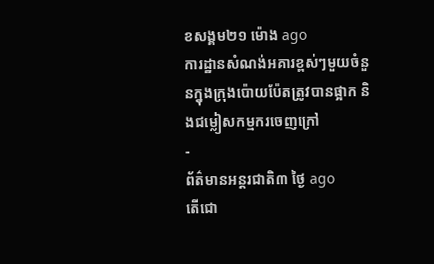ខសង្គម២១ ម៉ោង ago
ការដ្ឋានសំណង់អគារខ្ពស់ៗមួយចំនួនក្នុងក្រុងប៉ោយប៉ែតត្រូវបានផ្អាក និងជម្លៀសកម្មករចេញក្រៅ
-
ព័ត៌មានអន្ដរជាតិ៣ ថ្ងៃ ago
តើជោ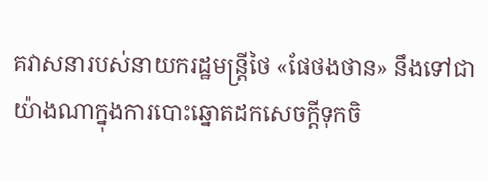គវាសនារបស់នាយករដ្ឋមន្ត្រីថៃ «ផែថងថាន» នឹងទៅជាយ៉ាងណាក្នុងការបោះឆ្នោតដកសេចក្តីទុកចិ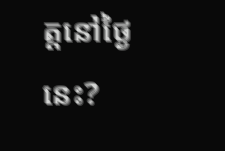ត្តនៅថ្ងៃនេះ?